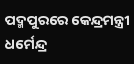ପଦ୍ମପୁରରେ କେନ୍ଦ୍ରମନ୍ତ୍ରୀ ଧର୍ମେନ୍ଦ୍ର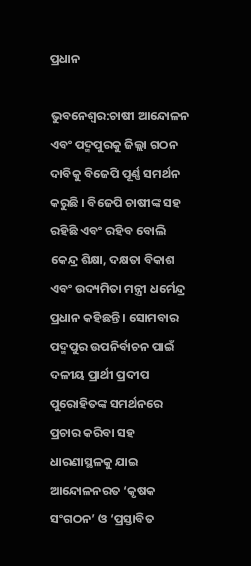ପ୍ରଧାନ

ଭୁବନେଶ୍ୱର:ଚାଷୀ ଆନ୍ଦୋଳନ ଏବଂ ପଦ୍ମପୁରକୁ ଜିଲ୍ଲା ଗଠନ ଦାବିକୁ ବିଜେପି ପୂର୍ଣ୍ଣ ସମର୍ଥନ କରୁଛି । ବିଜେପି ଚାଷୀଙ୍କ ସହ ରହିଛି ଏବଂ ରହିବ ବୋଲି କେନ୍ଦ୍ର ଶିକ୍ଷା, ଦକ୍ଷତା ବିକାଶ ଏବଂ ଉଦ୍ୟମିତା ମନ୍ତ୍ରୀ ଧର୍ମେନ୍ଦ୍ର ପ୍ରଧାନ କହିଛନ୍ତି । ସୋମବାର ପଦ୍ମପୁର ଉପନିର୍ବାଚନ ପାଇଁ ଦଳୀୟ ପ୍ରାର୍ଥୀ ପ୍ରଦୀପ ପୁରୋହିତଙ୍କ ସମର୍ଥନରେ ପ୍ରଚାର କରିବା ସହ ଧାରଣାସ୍ଥଳକୁ ଯାଇ ଆନ୍ଦୋଳନରତ ‘କୃଷକ ସଂଗଠନ’ ଓ ‘ପ୍ରସ୍ତାବିତ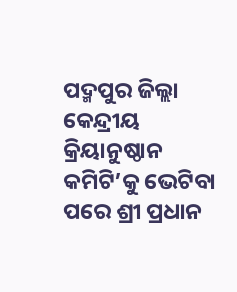ପଦ୍ମପୁର ଜିଲ୍ଲା କେନ୍ଦ୍ରୀୟ କ୍ରିୟାନୁଷ୍ଠାନ କମିଟି’କୁ ଭେଟିବା ପରେ ଶ୍ରୀ ପ୍ରଧାନ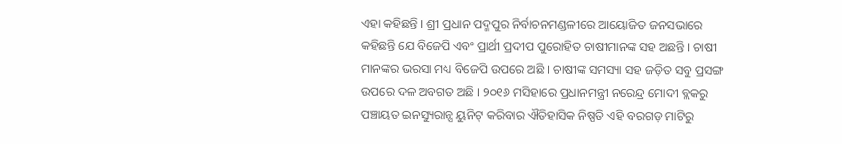ଏହା କହିଛନ୍ତି । ଶ୍ରୀ ପ୍ରଧାନ ପଦ୍ମପୁର ନିର୍ବାଚନମଣ୍ଡଳୀରେ ଆୟୋଜିତ ଜନସଭାରେ କହିଛନ୍ତି ଯେ ବିଜେପି ଏବଂ ପ୍ରାର୍ଥୀ ପ୍ରଦୀପ ପୁରୋହିତ ଚାଷୀମାନଙ୍କ ସହ ଅଛନ୍ତି । ଚାଷୀ ମାନଙ୍କର ଭରସା ମଧ୍ୟ ବିଜେପି ଉପରେ ଅଛି । ଚାଷୀଙ୍କ ସମସ୍ୟା ସହ ଜଡ଼ିତ ସବୁ ପ୍ରସଙ୍ଗ ଉପରେ ଦଳ ଅବଗତ ଅଛି । ୨୦୧୬ ମସିହାରେ ପ୍ରଧାନମନ୍ତ୍ରୀ ନରେନ୍ଦ୍ର ମୋଦୀ ବ୍ଲକରୁ ପଞ୍ଚାୟତ ଇନସ୍ୟୁରାନ୍ସ ୟୁନିଟ୍ କରିବାର ଐତିହାସିକ ନିଷ୍ପତି ଏହି ବରଗଡ଼ ମାଟିରୁ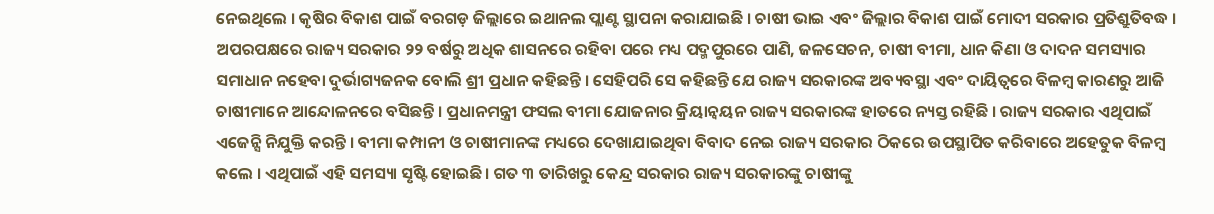ନେଇଥିଲେ । କୃଷିର ବିକାଶ ପାଇଁ ବରଗଡ଼ ଜିଲ୍ଲାରେ ଇଥାନଲ ପ୍ଲାଣ୍ଟ ସ୍ଥାପନା କରାଯାଇଛି । ଚାଷୀ ଭାଇ ଏବଂ ଜିଲ୍ଲାର ବିକାଶ ପାଇଁ ମୋଦୀ ସରକାର ପ୍ରତିଶ୍ରୁତିବଦ୍ଧ । ଅପରପକ୍ଷରେ ରାଜ୍ୟ ସରକାର ୨୨ ବର୍ଷରୁ ଅଧିକ ଶାସନରେ ରହିବା ପରେ ମଧ୍ୟ ପଦ୍ମପୁରରେ ପାଣି, ଜଳସେଚନ, ଚାଷୀ ବୀମା, ଧାନ କିଣା ଓ ଦାଦନ ସମସ୍ୟାର ସମାଧାନ ନହେବା ଦୁର୍ଭାଗ୍ୟଜନକ ବୋଲି ଶ୍ରୀ ପ୍ରଧାନ କହିଛନ୍ତି । ସେହିପରି ସେ କହିଛନ୍ତି ଯେ ରାଜ୍ୟ ସରକାରଙ୍କ ଅବ୍ୟବସ୍ଥା ଏବଂ ଦାୟିତ୍ୱରେ ବିଳମ୍ବ କାରଣରୁ ଆଜି ଚାଷୀମାନେ ଆନ୍ଦୋଳନରେ ବସିଛନ୍ତି । ପ୍ରଧାନମନ୍ତ୍ରୀ ଫସଲ ବୀମା ଯୋଜନାର କ୍ରିୟାନ୍ୱୟନ ରାଜ୍ୟ ସରକାରଙ୍କ ହାତରେ ନ୍ୟସ୍ତ ରହିଛି । ରାଜ୍ୟ ସରକାର ଏଥିପାଇଁ ଏଜେନ୍ସି ନିଯୁକ୍ତି କରନ୍ତି । ବୀମା କମ୍ପାନୀ ଓ ଚାଷୀମାନଙ୍କ ମଧ୍ୟରେ ଦେଖାଯାଇଥିବା ବିବାଦ ନେଇ ରାଜ୍ୟ ସରକାର ଠିକରେ ଉପସ୍ଥାପିତ କରିବାରେ ଅହେତୁକ ବିଳମ୍ବ କଲେ । ଏଥିପାଇଁ ଏହି ସମସ୍ୟା ସୃଷ୍ଟି ହୋଇଛି । ଗତ ୩ ତାରିଖରୁ କେନ୍ଦ୍ର ସରକାର ରାଜ୍ୟ ସରକାରଙ୍କୁ ଚାଷୀଙ୍କୁ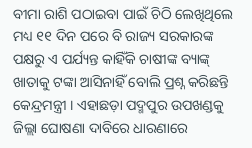ବୀମା ରାଶି ପଠାଇବା ପାଇଁ ଚିଠି ଲେଖିଥିଲେ ମଧ୍ୟ ୧୧ ଦିନ ପରେ ବି ରାଜ୍ୟ ସରକାରଙ୍କ ପକ୍ଷରୁ ଏ ପର୍ଯ୍ୟନ୍ତ କାହିଁକି ଚାଷୀଙ୍କ ବ୍ୟାଙ୍କ୍ ଖାତାକୁ ଟଙ୍କା ଆସିନାହିଁ ବୋଲି ପ୍ରଶ୍ନ କରିଛନ୍ତି କେନ୍ଦ୍ରମନ୍ତ୍ରୀ । ଏହାଛଡ଼ା ପଦ୍ମପୁର ଉପଖଣ୍ଡକୁ ଜିଲ୍ଲା ଘୋଷଣା ଦାବିରେ ଧାରଣାରେ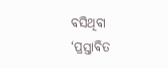ବସିଥିବା ‘ପ୍ରସ୍ତାବିତ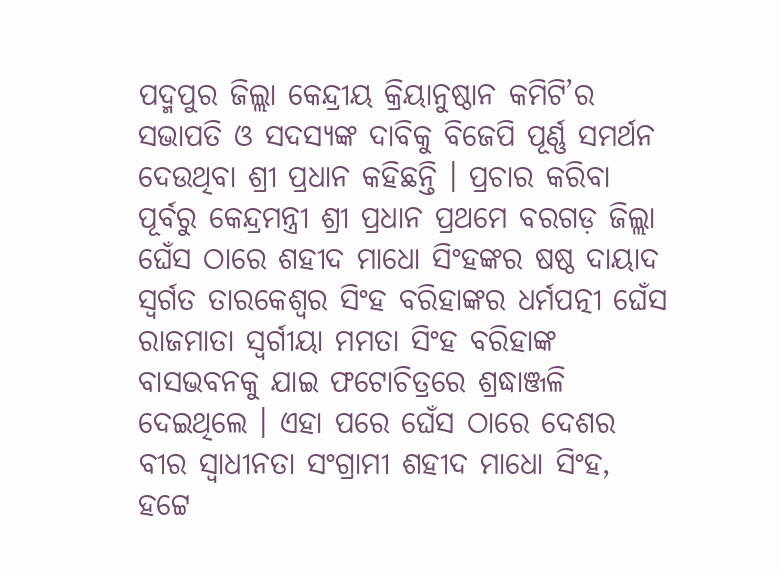ପଦ୍ମପୁର ଜିଲ୍ଲା କେନ୍ଦ୍ରୀୟ କ୍ରିୟାନୁଷ୍ଠାନ କମିଟି’ର ସଭାପତି ଓ ସଦସ୍ୟଙ୍କ ଦାବିକୁ ବିଜେପି ପୂର୍ଣ୍ଣ ସମର୍ଥନ ଦେଉଥିବା ଶ୍ରୀ ପ୍ରଧାନ କହିଛନ୍ତି । ପ୍ରଚାର କରିବା ପୂର୍ବରୁ କେନ୍ଦ୍ରମନ୍ତ୍ରୀ ଶ୍ରୀ ପ୍ରଧାନ ପ୍ରଥମେ ବରଗଡ଼ ଜିଲ୍ଲା ଘେଁସ ଠାରେ ଶହୀଦ ମାଧୋ ସିଂହଙ୍କର ଷଷ୍ଠ ଦାୟାଦ ସ୍ୱର୍ଗତ ତାରକେଶ୍ୱର ସିଂହ ବରିହାଙ୍କର ଧର୍ମପତ୍ନୀ ଘେଁସ ରାଜମାତା ସ୍ୱର୍ଗୀୟା ମମତା ସିଂହ ବରିହାଙ୍କ ବାସଭବନକୁ ଯାଇ ଫଟୋଚିତ୍ରରେ ଶ୍ରଦ୍ଧାଞ୍ଜଳି ଦେଇଥିଲେ । ଏହା ପରେ ଘେଁସ ଠାରେ ଦେଶର ବୀର ସ୍ୱାଧୀନତା ସଂଗ୍ରାମୀ ଶହୀଦ ମାଧୋ ସିଂହ, ହଟ୍ଟେ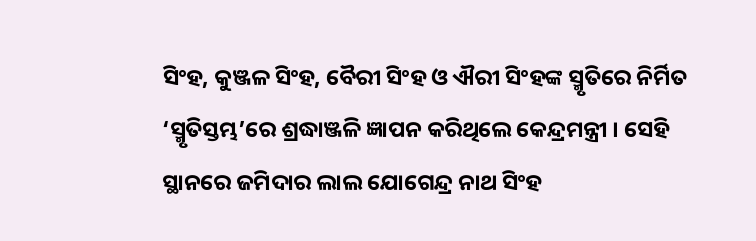ସିଂହ, କୁଞ୍ଜଳ ସିଂହ, ବୈରୀ ସିଂହ ଓ ଐରୀ ସିଂହଙ୍କ ସ୍ମୃତିରେ ନିର୍ମିତ ‘ସ୍ମୃତିସ୍ତମ୍ଭ’ରେ ଶ୍ରଦ୍ଧାଞ୍ଜଳି ଜ୍ଞାପନ କରିଥିଲେ କେନ୍ଦ୍ରମନ୍ତ୍ରୀ । ସେହି ସ୍ଥାନରେ ଜମିଦାର ଲାଲ ଯୋଗେନ୍ଦ୍ର ନାଥ ସିଂହ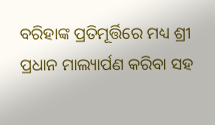ବରିହାଙ୍କ ପ୍ରତିମୂର୍ତ୍ତିରେ ମଧ୍ୟ ଶ୍ରୀ ପ୍ରଧାନ ମାଲ୍ୟାର୍ପଣ କରିବା ସହ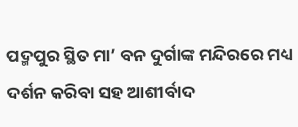ପଦ୍ମପୁର ସ୍ଥିତ ମା’ ବନ ଦୁର୍ଗାଙ୍କ ମନ୍ଦିରରେ ମଧ୍ୟ ଦର୍ଶନ କରିବା ସହ ଆଶୀର୍ବାଦ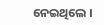ନେଇଥିଲେ ।